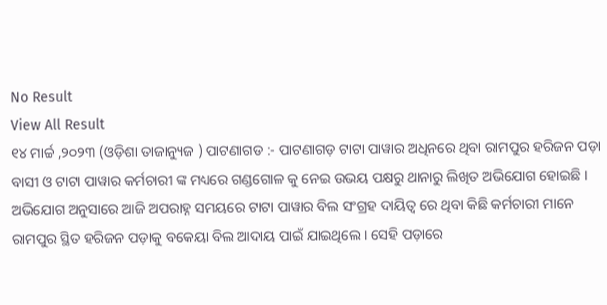No Result
View All Result
୧୪ ମାର୍ଚ୍ଚ ,୨୦୨୩ (ଓଡ଼ିଶା ତାଜାନ୍ୟୁଜ ) ପାଟଣାଗଡ :- ପାଟଣାଗଡ଼ ଟାଟା ପାୱାର ଅଧିନରେ ଥିବା ରାମପୁର ହରିଜନ ପଡ଼ା ବାସୀ ଓ ଟାଟା ପାୱାର କର୍ମଚାରୀ ଙ୍କ ମଧ୍ୟରେ ଗଣ୍ଡଗୋଳ କୁ ନେଇ ଉଭୟ ପକ୍ଷରୁ ଥାନାରୁ ଲିଖିତ ଅଭିଯୋଗ ହୋଇଛି । ଅଭିଯୋଗ ଅନୁସାରେ ଆଜି ଅପରାହ୍ନ ସମୟରେ ଟାଟା ପାୱାର ବିଲ ସଂଗ୍ରହ ଦାୟିତ୍ଵ ରେ ଥିବା କିଛି କର୍ମଚାରୀ ମାନେ ରାମପୁର ସ୍ଥିତ ହରିଜନ ପଡ଼ାକୁ ବକେୟା ବିଲ ଆଦାୟ ପାଇଁ ଯାଇଥିଲେ । ସେହି ପଡ଼ାରେ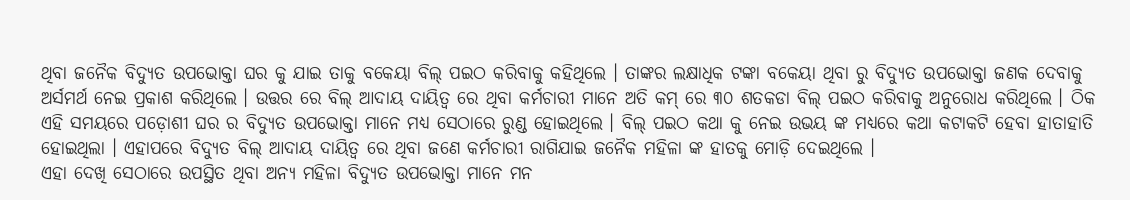ଥିବା ଜନୈକ ବିଦ୍ୟୁତ ଉପଭୋକ୍ତା ଘର କୁ ଯାଇ ତାକୁ ବକେୟା ବିଲ୍ ପଇଠ କରିବାକୁ କହିଥିଲେ । ତାଙ୍କର ଲକ୍ଷାଧିକ ଟଙ୍କା ବକେୟା ଥିବା ରୁ ବିଦ୍ୟୁତ ଉପଭୋକ୍ତା ଜଣକ ଦେବାକୁ ଅର୍ସମର୍ଥ ନେଇ ପ୍ରକାଶ କରିଥିଲେ । ଉତ୍ତର ରେ ବିଲ୍ ଆଦାୟ ଦାୟିତ୍ଵ ରେ ଥିବା କର୍ମଚାରୀ ମାନେ ଅତି କମ୍ ରେ ୩୦ ଶତକଡା ବିଲ୍ ପଇଠ କରିବାକୁ ଅନୁରୋଧ କରିଥିଲେ । ଠିକ ଏହି ସମୟରେ ପଡ଼ୋଶୀ ଘର ର ବିଦ୍ୟୁତ ଉପଭୋକ୍ତା ମାନେ ମଧ୍ୟ ସେଠାରେ ରୁଣ୍ଡ ହୋଇଥିଲେ । ବିଲ୍ ପଇଠ କଥା କୁ ନେଇ ଉଭୟ ଙ୍କ ମଧ୍ୟରେ କଥା କଟାକଟି ହେବା ହାତାହାତି ହୋଇଥିଲା । ଏହାପରେ ବିଦ୍ୟୁତ ବିଲ୍ ଆଦାୟ ଦାୟିତ୍ଵ ରେ ଥିବା ଜଣେ କର୍ମଚାରୀ ରାଗିଯାଇ ଜନୈକ ମହିଳା ଙ୍କ ହାତକୁ ମୋଡ଼ି ଦେଇଥିଲେ ।
ଏହା ଦେଖି ସେଠାରେ ଉପସ୍ଥିତ ଥିବା ଅନ୍ୟ ମହିଳା ବିଦ୍ୟୁତ ଉପଭୋକ୍ତା ମାନେ ମନ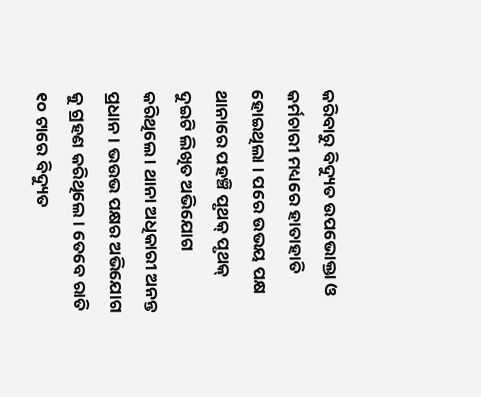କରିବାରୁ ବିଦ୍ୟୁତ ଉପଭୋକ୍ତା ଓ କର୍ମଚାରୀ ମଧ୍ୟରେ ହାତାହାତି ହୋଇଥିଲା । ପରେ ଉଭୟ ପକ୍ଷ ଥାନାରେ ପହଞ୍ଚି ପୃଥକ୍ ପୃଥକ୍ ଦୁଇଟି ଲିଖିତ ଅଭିଯୋଗ କରିଥିଲେ । ଥାନା ଅଧିକାରୀ ଅନନ୍ତ ପ୍ରଧାନ । ଭଉଭ ପକ୍ଷର ଅଭିଯୋଗ କୁ ଗ୍ରହଣ କରିଥିଲେ । ତେବେ ରାତି ୧୦ ଟାରେ ବିଦ୍ୟୁତ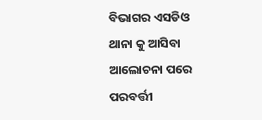ବିଭାଗର ଏସଡିଓ ଥାନା କୁ ଆସିବା ଆଲୋଚନା ପରେ ପରବର୍ତ୍ତୀ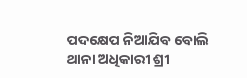ପଦକ୍ଷେପ ନିଆଯିବ ବୋଲି ଥାନା ଅଧିକାରୀ ଶ୍ରୀ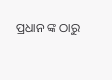ପ୍ରଧାନ ଙ୍କ ଠାରୁ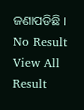ଜଣାପଡିଛି ।
No Result
View All Result